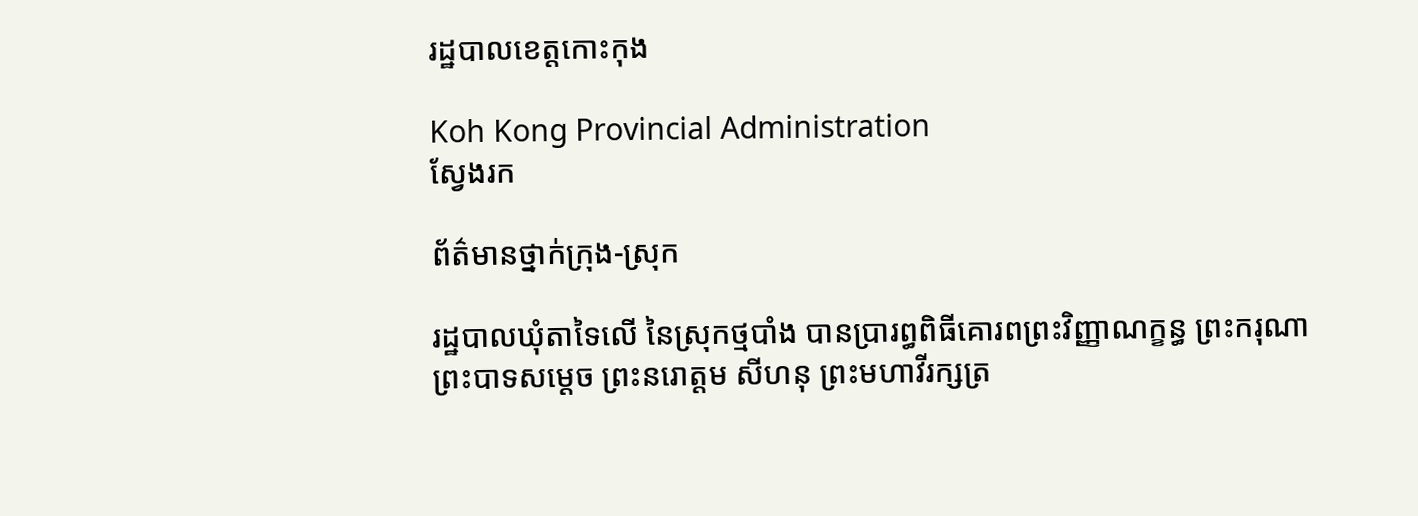រដ្ឋបាលខេត្តកោះកុង

Koh Kong Provincial Administration
ស្វែងរក

ព័ត៌មានថ្នាក់ក្រុង-ស្រុក

រដ្ឋបាលឃុំតាទៃលើ នៃស្រុកថ្មបាំង បានប្រារព្ធពិធីគោរពព្រះវិញ្ញាណក្ខន្ធ ព្រះករុណា ព្រះបាទសម្ដេច ព្រះនរោត្តម សីហនុ ព្រះមហាវីរក្សត្រ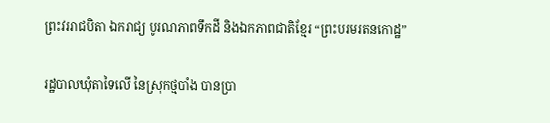ព្រះវររាជបិតា ឯករាជ្យ បូរណភាពទឹកដី និងឯកភាពជាតិខ្មែរ “ព្រះបរមរតនកោដ្ឋ”

រដ្ឋបាលឃុំតាទៃលើ នៃស្រុកថ្មបាំង បានប្រា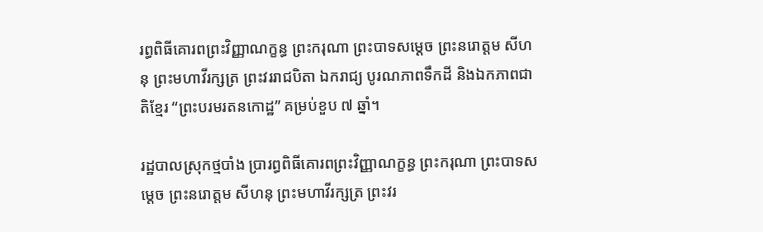រព្ធពិធីគោរពព្រះវិញ្ញាណក្ខន្ធ ព្រះករុណា ព្រះបាទសម្ដេច ព្រះនរោត្តម សីហនុ ព្រះមហាវីរក្សត្រ ព្រះវររាជបិតា ឯករាជ្យ បូរណភាពទឹកដី និងឯកភាពជាតិខ្មែរ “ព្រះបរមរតនកោដ្ឋ” គម្រប់ខួប ៧ ឆ្នាំ។

រដ្ឋបាលស្រុកថ្មបាំង ប្រារព្ធពិធីគោរពព្រះវិញ្ញាណក្ខន្ធ ព្រះករុណា ព្រះបាទសម្ដេច ព្រះនរោត្តម សីហនុ ព្រះមហាវីរក្សត្រ ព្រះវរ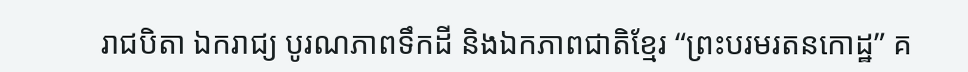រាជបិតា ឯករាជ្យ បូរណភាពទឹកដី និងឯកភាពជាតិខ្មែរ “ព្រះបរមរតនកោដ្ឋ” គ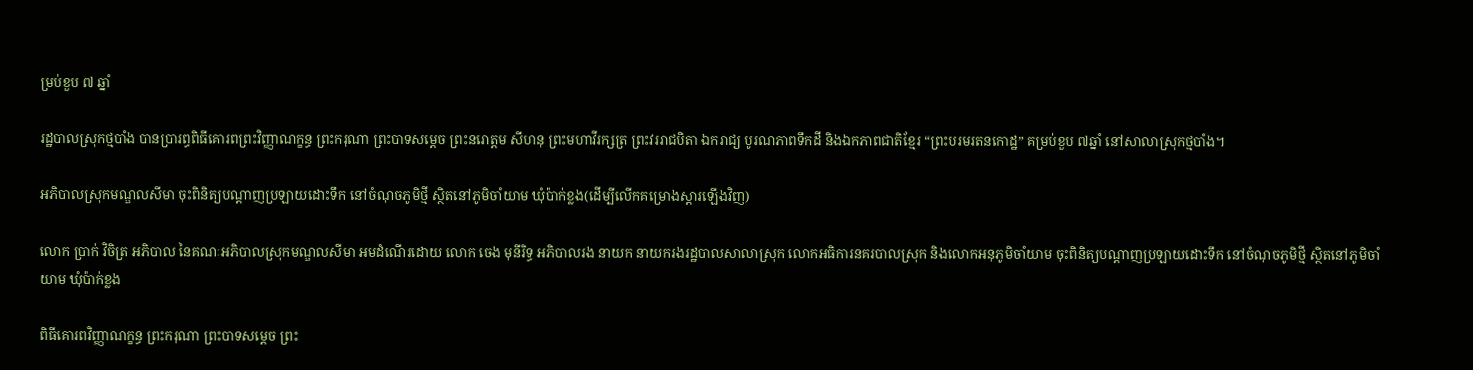ម្រប់ខួប ៧ ឆ្នាំ

រដ្ឋបាលស្រុកថ្មបាំង បានប្រារព្ធពិធីគោរពព្រះវិញ្ញាណក្ខន្ធ ព្រះករុណា ព្រះបាទសម្ដេច ព្រះនរោត្តម សីហនុ ព្រះមហាវីរក្សត្រ ព្រះវររាជបិតា ឯករាជ្យ បូរណភាពទឹកដី និងឯកភាពជាតិខ្មែរ “ព្រះបរមរតនកោដ្ឋ” គម្រប់ខួប ៧ឆ្នាំ នៅសាលាស្រុកថ្មបាំង។

អភិបាលស្រុកមណ្ឌលសីមា ចុះពិនិត្យបណ្តាញប្រឡាយដោះទឹក នៅចំណុចភូមិថ្មី ស្ថិតនៅភូមិចាំយាម ឃុំប៉ាក់ខ្លង(ដើម្បីលើកគម្រោងស្តារឡើងវិញ)

លោក ប្រាក់ វិចិត្រ អភិបាល នៃគណៈអភិបាលស្រុកមណ្ឌលសីមា អមដំណើរដោយ លោក ចេង មុនីរិទ្ធ អភិបាលរង នាយក នាយករងរដ្ឋបាលសាលាស្រុក លោកអធិការនគរបាលស្រុក និងលោកអនុភូមិចាំយាម ចុះពិនិត្យបណ្តាញប្រឡាយដោះទឹក នៅចំណុចភូមិថ្មី ស្ថិតនៅភូមិចាំយាម ឃុំប៉ាក់ខ្លង

ពិធីគោរពវិញ្ញាណក្ខន្ធ ព្រះករុណា ព្រះបាទសម្ដេច ព្រះ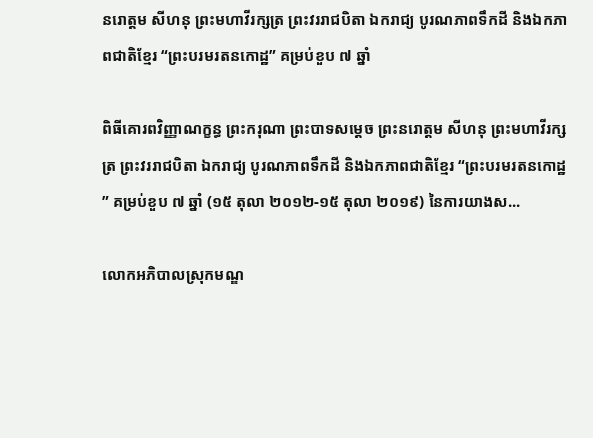នរោត្ដម សីហនុ ព្រះមហាវីរក្សត្រ ព្រះវររាជបិតា ឯករាជ្យ បូរណភាពទឹកដី និងឯកភាពជាតិខ្មែរ “ព្រះបរមរតនកោដ្ឋ” គម្រប់ខួប ៧ ឆ្នាំ

ពិធីគោរពវិញ្ញាណក្ខន្ធ ព្រះករុណា ព្រះបាទសម្ដេច ព្រះនរោត្ដម សីហនុ ព្រះមហាវីរក្សត្រ ព្រះវររាជបិតា ឯករាជ្យ បូរណភាពទឹកដី និងឯកភាពជាតិខ្មែរ “ព្រះបរមរតនកោដ្ឋ” គម្រប់ខួប ៧ ឆ្នាំ (១៥ តុលា ២០១២-១៥ តុលា ២០១៩) នៃការយាងស...

លោកអភិបាលស្រុកមណ្ឌ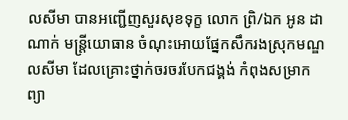លសីមា បានអញ្ជើញសួរសុខទុក្ខ លោក ព្រិ/ឯក អូន ដាណាក់ មន្រ្តីយោធាន ចំណុះអោយផ្នែកសឹករងស្រុកមណ្ឌលសីមា ដែលគ្រោះថ្នាក់ចរចរបែកជង្គង់ កំពុងសម្រាកព្យា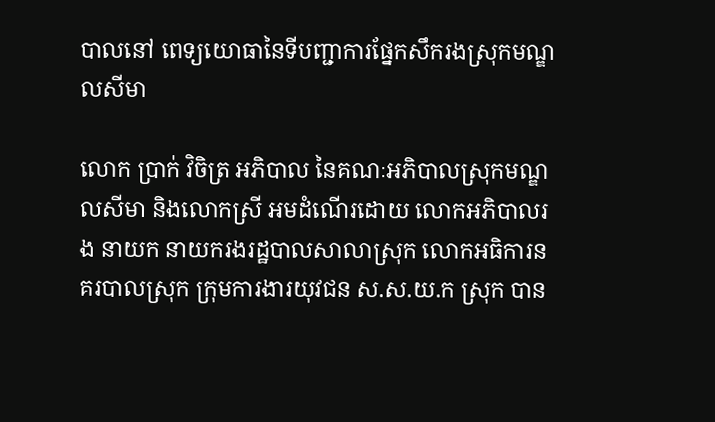បាលនៅ ពេទ្យយោធានៃទីបញ្ជាការផ្នែកសឹករងស្រុកមណ្ឌលសីមា

លោក ប្រាក់ វិចិត្រ អភិបាល នៃគណៈអភិបាលស្រុកមណ្ឌលសីមា និងលោកស្រី អមដំណើរដោយ លោកអភិបាលរង នាយក នាយករងរដ្ឋបាលសាលាស្រុក លោកអធិការនគរបាលស្រុក ក្រុមការងារយុវជន ស.ស.យ.ក ស្រុក បាន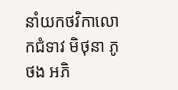នាំយកថវិកាលោកជំទាវ មិថុនា ភូថង អភិ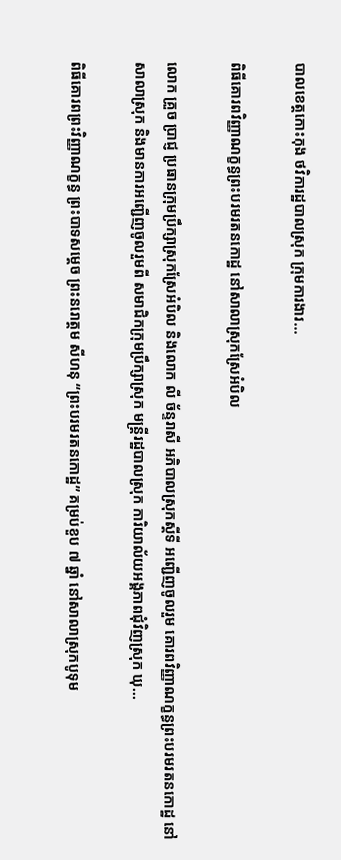បាលខេត្តកោះកុង ថវិការដ្ឋបាលស្រុក ក្រុមការងារ...

ពិធីគោរពវិញ្ញាណក្ខន្ធព្រះបរមរតនកោដ្ឋ នៅសាលាស្រុកស្រែអំបិល

លោក គ្រួច ប្រាជ្ញ ប្រធានក្រុមប្រឹក្សាស្រុកស្រែអំបិល និងលោក លី ច័ន្ទរាសី អភិបាលស្រុកស្ដីទី អញ្ជើញចូលរួម គោរពវិញ្ញាណក្ខន្ធព្រះបរមរតនកោដ្ឋ នៅសាលាស្រុក និងមានការអញ្ជើញចូលរួមពី សមាជិកក្រុមប្រឹក្សាស្រុក មន្ត្រីរដ្ឋបាលស្រុក ការិយាល័យអង្គភាពជុំវិញស្រុក ឃុ...

ពិធីគោរពព្រះវិញ្ញាណក្ខន្ធ ព្រះបាទសម្តេច ព្រះនរោត្តម សីហនុ “ព្រះបរមរតនកោដ្ឋ” គម្រប់ខួប ៧ ឆ្នាំ នៅសាលាស្រុកបូទុម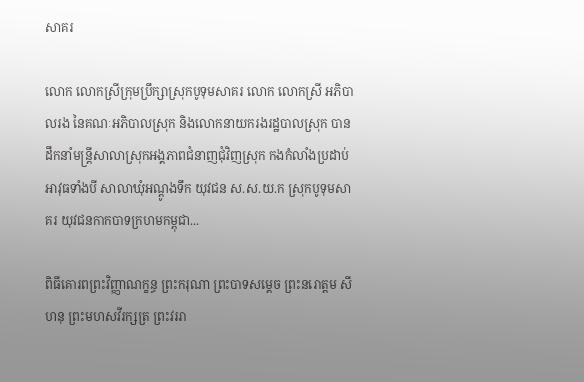សាគរ

លោក លោកស្រីក្រុមប្រឹក្សាស្រុកបូទុមសាគរ លោក លោកស្រី អភិបាលរង នៃគណៈអភិបាលស្រុក និងលោកនាយករងរដ្ឋបាលស្រុក បានដឹកនាំមន្រ្តីសាលាស្រុកអង្គភាពជំនាញជុំវិញស្រុក កងកំលាំងប្រដាប់អាវុធទាំងបី សាលាឃុំអណ្តូងទឹក យុវជន ស.ស.យ.ក ស្រុកបូទុមសាគរ យុវជនកាកបាទក្រហមកម្ពុជា...

ពិធីគោរពព្រះវិញ្ញាណក្ខន្ធ ព្រះករុណា ព្រះបាទសម្ដេច ព្រះនរោត្តម សីហនុ ព្រះមហសវីរក្សត្រ ព្រះវររា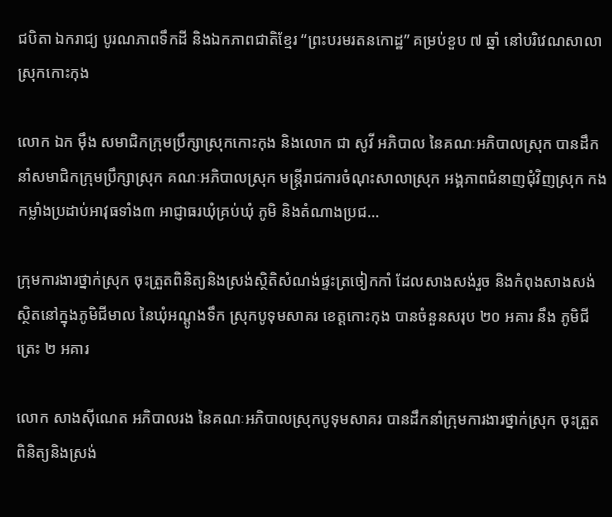ជបិតា ឯករាជ្យ បូរណភាពទឹកដី និងឯកភាពជាតិខ្មែរ “ព្រះបរមរតនកោដ្ឋ” គម្រប់ខួប ៧ ឆ្នាំ នៅបរិវេណសាលាស្រុកកោះកុង

លោក ឯក ម៉ឹង សមាជិកក្រុមប្រឹក្សាស្រុកកោះកុង និងលោក ជា សូវី អភិបាល នៃគណៈអភិបាលស្រុក បានដឹកនាំសមាជិកក្រុមប្រឹក្សាស្រុក គណៈអភិបាលស្រុក មន្រ្តីរាជការចំណុះសាលាស្រុក អង្គភាពជំនាញជុំវិញស្រុក កងកម្លាំងប្រដាប់អាវុធទាំង៣ អាជ្ញាធរឃុំគ្រប់ឃុំ ភូមិ និងតំណាងប្រជ...

ក្រុមការងារថ្នាក់ស្រុក ចុះត្រួតពិនិត្យនិងស្រង់ស្ថិតិសំណង់ផ្ទះត្រចៀកកាំ ដែលសាងសង់រួច និងកំពុងសាងសង់ស្ថិតនៅក្នុងភូមិជីមាល នៃឃុំអណ្តូងទឹក ស្រុកបូទុមសាគរ ខេត្តកោះកុង បានចំនួនសរុប ២០ អគារ នឹង ភូមិជីត្រេះ ២ អគារ

លោក សាងស៊ីណេត អភិបាលរង នៃគណៈអភិបាលស្រុកបូទុមសាគរ បានដឹកនាំក្រុមការងារថ្នាក់ស្រុក ចុះត្រួតពិនិត្យនិងស្រង់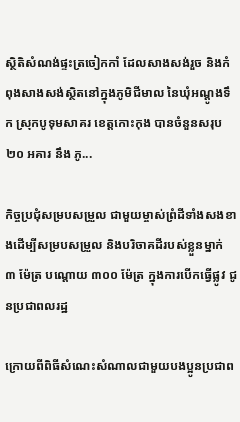ស្ថិតិសំណង់ផ្ទះត្រចៀកកាំ ដែលសាងសង់រួច និងកំពុងសាងសង់ស្ថិតនៅក្នុងភូមិជីមាល នៃឃុំអណ្តូងទឹក ស្រុកបូទុមសាគរ ខេត្តកោះកុង បានចំនួនសរុប ២០ អគារ នឹង ភូ...

កិច្ចប្រជុំសម្របសម្រួល ជាមួយម្ចាស់ព្រំដីទាំងសងខាងដើម្បីសម្របសម្រួល និងបរិចាគដីរបស់ខ្លួនម្នាក់ ៣ ម៉ែត្រ បណ្តោយ ៣០០ ម៉ែត្រ ក្នុងការបើកធ្វើផ្លូវ ជូនប្រជាពលរដ្ឋ

ក្រោយពីពិធីសំណេះសំណាលជាមួយបងប្អូនប្រជាព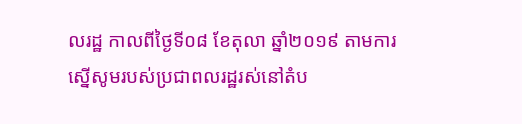លរដ្ឋ កាលពីថ្ងៃទី០៨ ខែតុលា ឆ្នាំ២០១៩ តាមការស្នើសូមរបស់ប្រជាពលរដ្ឋរស់នៅតំប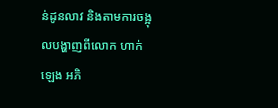ន់ដូនលាវ និងតាមការចង្អុលបង្ហាញពីលោក ហាក់ ឡេង អភិ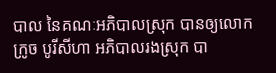បាល នៃគណៈអភិបាលស្រុក បានឲ្យលោក ក្រូច បូរីសីហា អភិបាលរងស្រុក បា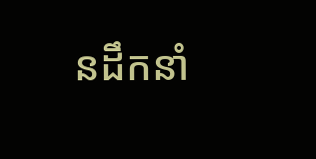នដឹកនាំ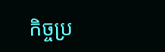កិច្ចប្រ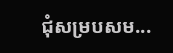ជុំសម្របសម...